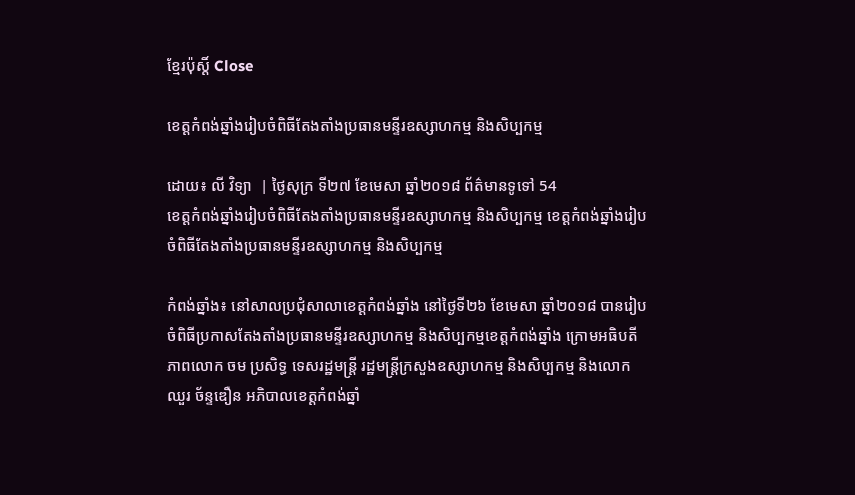ខ្មែរប៉ុស្ដិ៍ Close

ខេត្តកំពង់ឆ្នាំងរៀបចំពិធីតែងតាំងប្រធានមន្ទីរឧស្សាហកម្ម និងសិប្បកម្ម

ដោយ៖ លី វិទ្យា  | ថ្ងៃសុក្រ ទី២៧ ខែមេសា ឆ្នាំ២០១៨ ព័ត៌មានទូទៅ 54
ខេត្តកំពង់ឆ្នាំងរៀបចំពិធីតែងតាំងប្រធានមន្ទីរឧស្សាហកម្ម និងសិប្បកម្ម ខេត្តកំពង់ឆ្នាំងរៀបចំពិធីតែងតាំងប្រធានមន្ទីរឧស្សាហកម្ម និងសិប្បកម្ម

កំពង់ឆ្នាំង៖ នៅសាលប្រជុំសាលាខេត្តកំពង់ឆ្នាំង នៅថ្ងៃទី២៦ ខែមេសា ឆ្នាំ២០១៨ បានរៀបចំពិធីប្រកាសតែងតាំងប្រធានមន្ទីរឧស្សាហកម្ម និងសិប្បកម្មខេត្តកំពង់ឆ្នាំង ក្រោមអធិបតីភាពលោក ចម ប្រសិទ្ធ ទេសរដ្ឋមន្ត្រី រដ្ឋមន្រ្តីក្រសួងឧស្សាហកម្ម និងសិប្បកម្ម និងលោក ឈួរ ច័ន្ទឌឿន អភិបាលខេត្តកំពង់ឆ្នាំ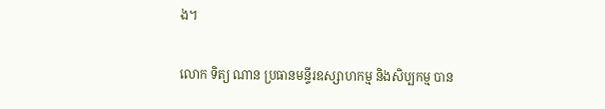ង។

លោក ទិត្យ ណាន ប្រធានមន្ទីរឧស្សាហកម្ម និងសិប្បកម្ម បាន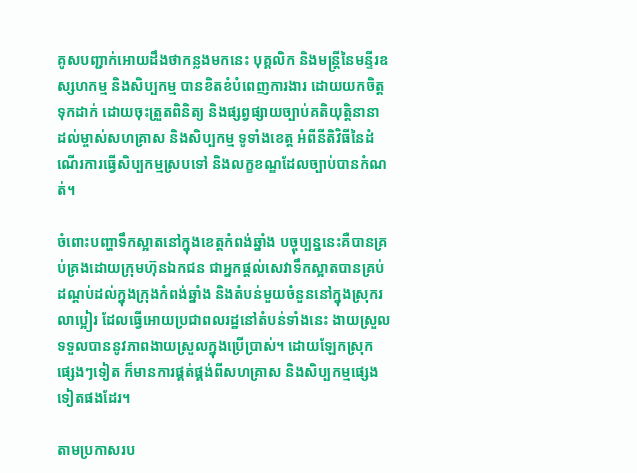គូសបញ្ជាក់អោយដឹងថាកន្លងមកនេះ បុគ្គលិក និងមន្រ្តីនៃមន្ទីរឧស្សហកម្ម និងសិប្បកម្ម បានខិតខំបំពេញការងារ ដោយយកចិត្តទុកដាក់ ដោយចុះត្រួតពិនិត្យ និងផ្សព្វផ្សាយច្បាប់គតិយុត្តិនានា ដល់ម្ចាស់សហគ្រាស និងសិប្បកម្ម ទូទាំងខេត្ត អំពីនីតិវិធីនៃដំណើរការធ្វើសិប្បកម្មស្របទៅ និងលក្ខខណ្ឌដែលច្បាប់បានកំណត់។

ចំពោះបញ្ហាទឹកស្អាតនៅក្នុងខេត្តកំពង់ឆ្នាំង បច្ចុប្បន្ននេះគឺបានគ្រប់គ្រងដោយក្រុមហ៊ុនឯកជន ជាអ្នកផ្តល់សេវាទឹកស្អាតបានគ្រប់ដណ្តប់ដល់ក្នុងក្រុងកំពង់ឆ្នាំង និងតំបន់មួយចំនួននៅក្នុងស្រុករលាប្អៀរ ដែលធ្វើអោយប្រជាពលរដ្ឋនៅតំបន់ទាំងនេះ ងាយស្រួលទទួលបាននូវភាពងាយស្រួលក្នុងប្រើប្រាស់។ ដោយឡែកស្រុកផ្សេងៗទៀត ក៏មានការផ្គត់ផ្គង់ពីសហគ្រាស និងសិប្បកម្មផ្សេងទៀតផងដែរ។

តាមប្រកាសរប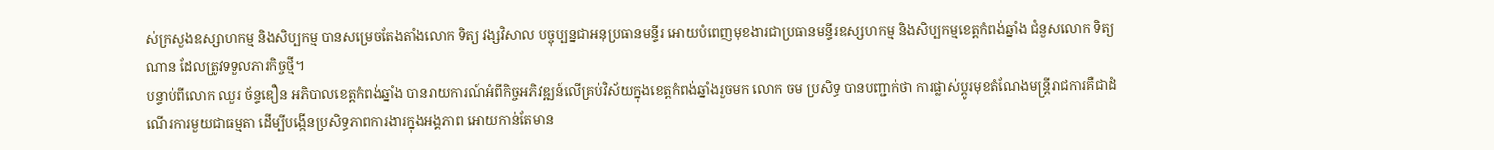ស់ក្រសួងឧស្សាហកម្ម និងសិប្បកម្ម បានសម្រេចតែងតាំងលោក ទិត្យ វង្សវិសាល បច្ចុប្បន្នជាអនុប្រធានមន្ទីរ អោយបំពេញមុខងារជាប្រធានមន្ទីរឧស្សហកម្ម និងសិប្បកម្មខេត្តកំពង់ឆ្នាំង ជំនួសលោក ទិត្យ ណាន ដែលត្រូវទទួលភារកិច្ចថ្មី។
បន្ទាប់ពីលោក ឈួរ ច័ន្ទឌឿន អភិបាលខេត្តកំពង់ឆ្នាំង បានរាយការណ៍អំពីកិច្ចអភិវឌ្ឍន៍លើគ្រប់វិស័យក្នុងខេត្តកំពង់ឆ្នាំងរួចមក លោក ចម ប្រសិទ្ធ បានបញ្ជាក់ថា ការផ្លាស់ប្តូរមុខតំណែងមន្រ្តីរាជការគឺជាដំណើរការមួយជាធម្មតា ដើម្បីបង្កើនប្រសិទ្ធភាពការងារក្នុងអង្គភាព អោយកាន់តែមាន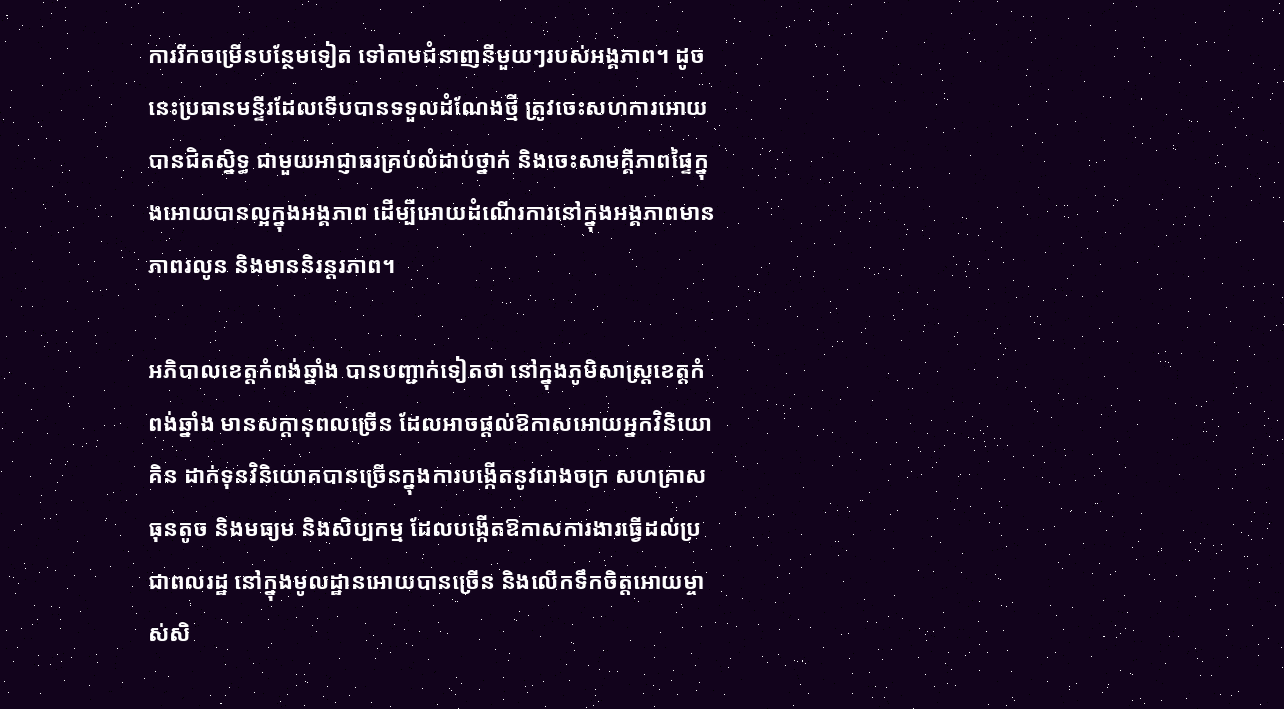ការរីកចម្រើនបន្ថែមទៀត ទៅតាមជំនាញនីមួយៗរបស់អង្គភាព។ ដូចនេះប្រធានមន្ទីរដែលទើបបានទទួលដំណែងថ្មី ត្រូវចេះសហការអោយបានជិតស្និទ្ធ ជាមួយអាជ្ញាធរគ្រប់លំដាប់ថ្នាក់ និងចេះសាមគ្គីភាពផ្ទៃក្នុងអោយបានល្អក្នុងអង្គភាព ដើម្បីអោយដំណើរការនៅក្នុងអង្គភាពមានភាពរលូន និងមាននិរន្តរភាព។

អភិបាលខេត្តកំពង់ឆ្នាំង បានបញ្ជាក់ទៀតថា នៅក្នុងភូមិសាស្រ្តខេត្តកំពង់ឆ្នាំង មានសក្តានុពលច្រើន ដែលអាចផ្តល់ឱកាសអោយអ្នកវិនិយោគិន ដាក់ទុនវិនិយោគបានច្រើនក្នុងការបង្កើតនូវរោងចក្រ សហគ្រាសធុនតូច និងមធ្យម និងសិប្បកម្ម ដែលបង្កើតឱកាសការងារធ្វើដល់ប្រជាពលរដ្ឋ នៅក្នុងមូលដ្ឋានអោយបានច្រើន និងលើកទឹកចិត្តអោយម្ចាស់សិ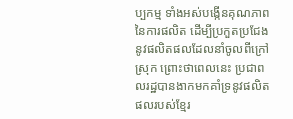ប្បកម្ម ទាំងអស់បង្កើនគុណភាពនៃការផលិត ដើម្បីប្រកួតប្រជែងនូវផលិតផលដែលនាំចូលពីក្រៅស្រុក ព្រោះថាពេលនេះ ប្រជាពលរដ្ឋបានងាកមកគាំទ្រនូវផលិតផលរបស់ខ្មែរ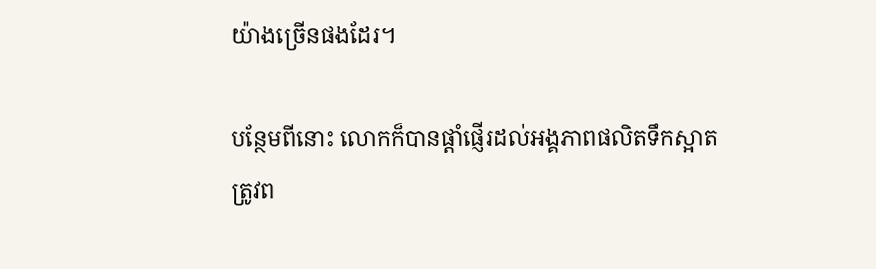យ៉ាងច្រើនផងដែរ។

បន្ថែមពីនោះ លោកក៏បានផ្តាំផ្ញើរដល់អង្គភាពផលិតទឹកស្អាត ត្រូវព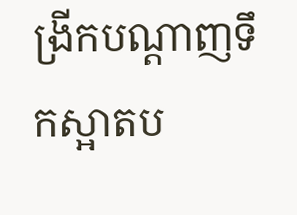ង្រីកបណ្តាញទឹកស្អាតប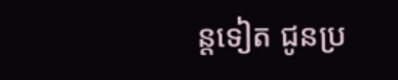ន្តទៀត ជូនប្រ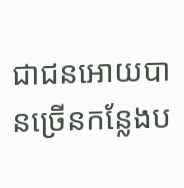ជាជនអោយបានច្រើនកន្លែងប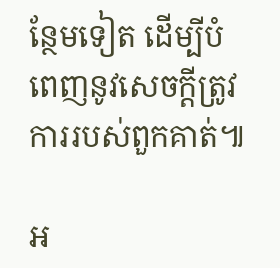ន្ថែមទៀត ដើម្បីបំពេញនូវសេចក្តីត្រូវការរបស់ពួកគាត់៕

អ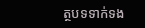ត្ថបទទាក់ទង